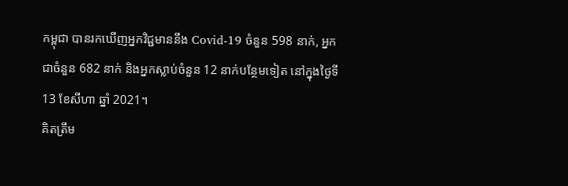កម្ពុជា បានរកឃើញអ្នកវិជ្ជមាននឹង Covid-19 ចំនួន 598 នាក់, អ្នកជាចំនួន 682 នាក់ និងអ្នកស្លាប់ចំនួន 12 នាក់បន្ថែមទៀត នៅក្នុងថ្ងៃទី 13 ខែសីហា ឆ្នាំ 2021។
គិតត្រឹម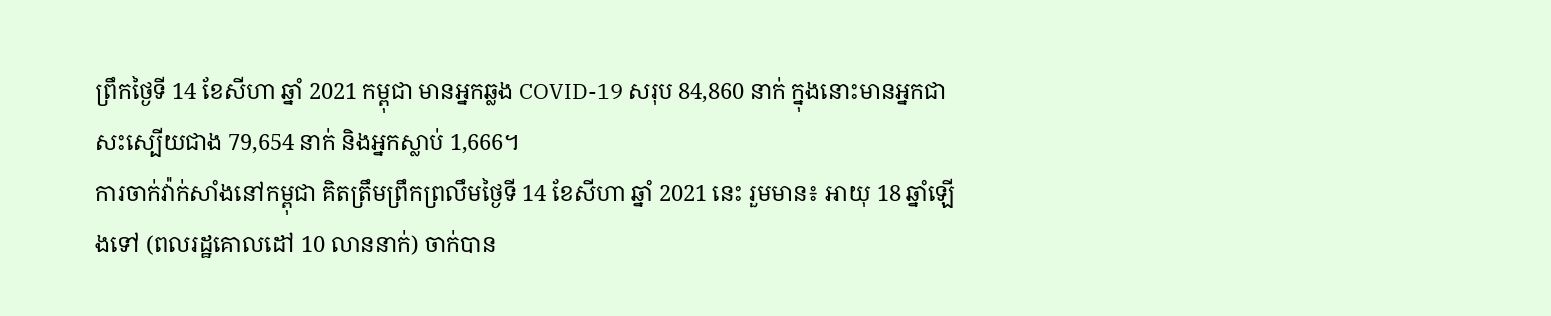ព្រឹកថ្ងៃទី 14 ខែសីហា ឆ្នាំ 2021 កម្ពុជា មានអ្នកឆ្លង COVID-19 សរុប 84,860 នាក់ ក្នុងនោះមានអ្នកជាសះស្បើយជាង 79,654 នាក់ និងអ្នកស្លាប់ 1,666។
ការចាក់វ៉ាក់សាំងនៅកម្ពុជា គិតត្រឹមព្រឹកព្រលឹមថ្ងៃទី 14 ខែសីហា ឆ្នាំ 2021 នេះ រួមមាន៖ អាយុ 18 ឆ្នាំឡើងទៅ (ពលរដ្ឋគោលដៅ 10 លាននាក់) ចាក់បាន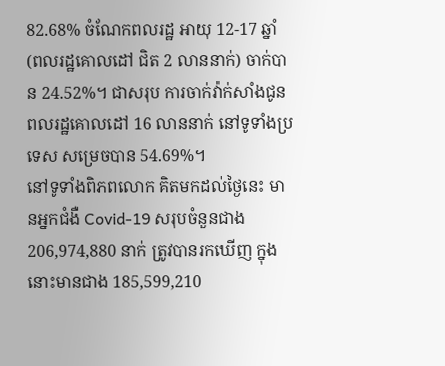82.68% ចំណែកពលរដ្ឋ អាយុ 12-17 ឆ្នាំ (ពលរដ្ឋគោលដៅ ជិត 2 លាននាក់) ចាក់បាន 24.52%។ ជាសរុប ការចាក់វ៉ាក់សាំងជូនពលរដ្ឋគោលដៅ 16 លាននាក់ នៅទូទាំងប្រទេស សម្រេចបាន 54.69%។
នៅទូទាំងពិភពលោក គិតមកដល់ថ្ងៃនេះ មានអ្នកជំងឺ Covid-19 សរុបចំនួនជាង 206,974,880 នាក់ ត្រូវបានរកឃើញ ក្នុងនោះមានជាង 185,599,210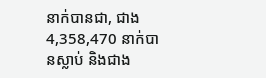នាក់បានជា, ជាង 4,358,470 នាក់បានស្លាប់ និងជាង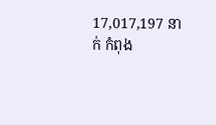17,017,197 នាក់ កំពុង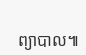ព្យាបាល៕